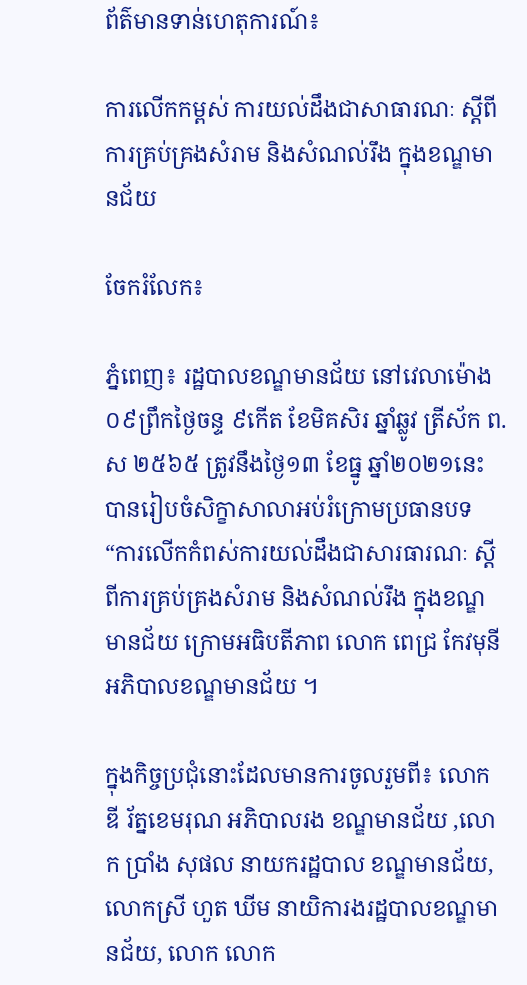ព័ត៌មានទាន់ហេតុការណ៍៖

ការលើកកម្ពស់ ការយល់ដឹងជាសាធារណៈ ស្តីពីការគ្រប់គ្រងសំរាម និងសំណល់រឹង ក្នុងខណ្ឌមានជ័យ

ចែករំលែក៖

ភ្នំពេញ៖ រដ្ឋបាលខណ្ឌមានជ័យ នៅវេលាម៉ោង ០៩ព្រឹកថ្ងៃចន្ទ ៩កើត ខែមិគសិរ ឆ្នាំឆ្លូវ ត្រីស័ក ព.ស ២៥៦៥ ត្រូវនឹងថ្ងៃ១៣ ខែធ្នូ ឆ្នាំ២០២១នេះ បានរៀបចំសិក្ខាសាលាអប់រំក្រោមប្រធានបទ “ការលើកកំពស់ការយល់ដឹងជាសារធារណៈ ស្តីពីការគ្រប់គ្រងសំរាម និងសំណល់រឹង ក្នុងខណ្ឌមានជ័យ ក្រោមអធិបតីភាព លោក ពេជ្រ កែវមុនី អភិបាលខណ្ឌមានជ័យ ។

ក្នុងកិច្ចប្រជុំនោះដែលមានការចូលរួមពី៖ លោក ឌី រ័ត្នខេមរុណ អភិបាលរង ខណ្ឌមានជ័យ ,លោក ប្រាំង សុផល នាយករដ្ឋបាល ខណ្ឌមានជ័យ, លោកស្រី ហួត ឃីម នាយិការងរដ្ឋបាលខណ្ឌមានជ័យ, លោក លោក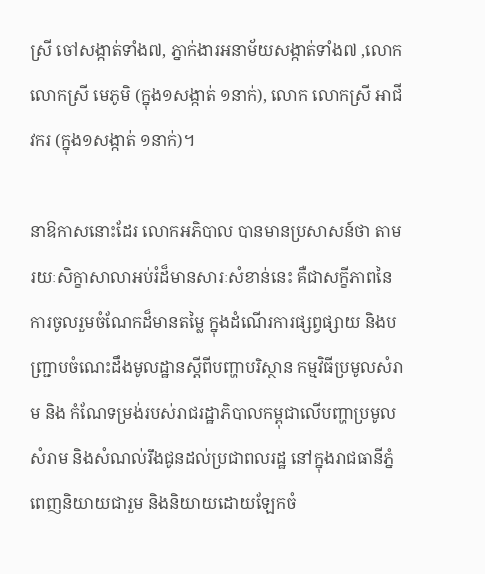ស្រី ចៅសង្កាត់ទាំង៧, ភ្នាក់ងារអនាម័យសង្កាត់ទាំង៧ ,លោក លោកស្រី មេភូមិ (ក្នុង១សង្កាត់ ១នាក់), លោក លោកស្រី អាជីវករ (ក្នុង១សង្កាត់ ១នាក់)។

នាឱកាសនោះដែរ លោកអភិបាល បានមានប្រសាសន៍ថា តាមរយៈសិក្ខាសាលាអប់រំដ៏មានសារៈសំខាន់នេះ គឺជាសក្ខីភាពនៃការចូលរួមចំណែកដ៏មានតម្លៃ ក្នុងដំណើរការផ្សព្វផ្សាយ និងបញ្ជ្រាបចំណេះដឹងមូលដ្ឋានស្ដីពីបញ្ហាបរិស្ថាន កម្មវិធីប្រមូលសំរាម និង កំណែទម្រង់របស់រាជរដ្ឋាភិបាលកម្ពុជាលើបញ្ហាប្រមូលសំរាម និងសំណល់រឹងជូនដល់ប្រជាពលរដ្ឋ នៅក្នុងរាជធានីភ្នំពេញនិយាយជារួម និងនិយាយដោយឡែកចំ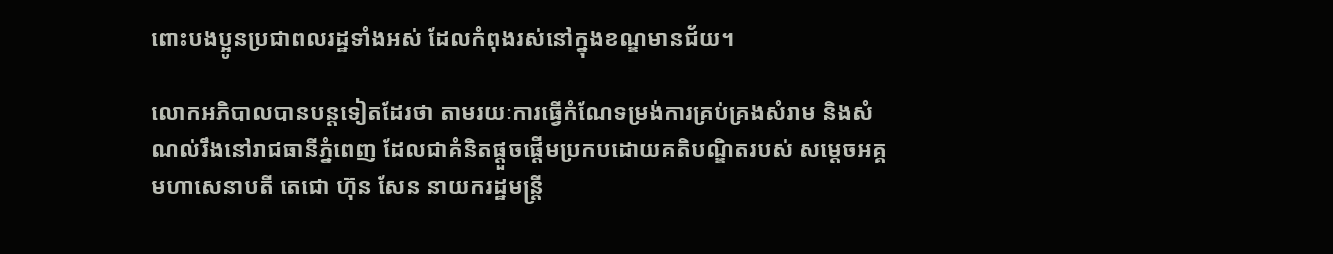ពោះបងប្អូនប្រជាពលរដ្ឋទាំងអស់ ដែលកំពុងរស់នៅក្នុងខណ្ឌមានជ័យ។

លោកអភិបាលបានបន្តទៀតដែរថា តាមរយៈការធ្វើកំណែទម្រង់ការគ្រប់គ្រងសំរាម និងសំណល់រឹងនៅរាជធានីភ្នំពេញ ដែលជាគំនិតផ្ដួចផ្ដើមប្រកបដោយគតិបណ្ឌិតរបស់ សម្តេចអគ្គ មហាសេនាបតី តេជោ ហ៊ុន សែន នាយករដ្ឋមន្ត្រី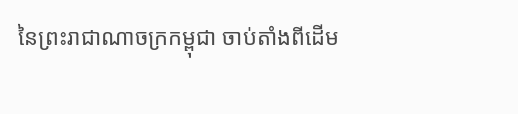នៃព្រះរាជាណាចក្រកម្ពុជា ចាប់តាំងពីដើម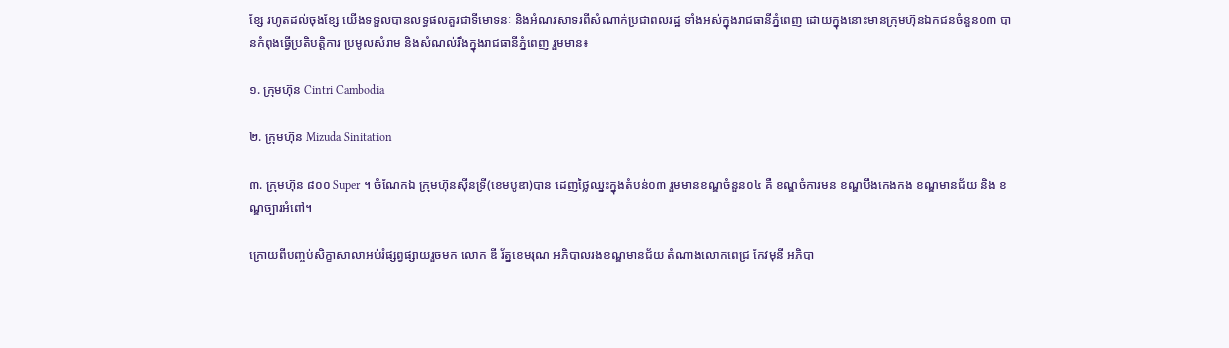ខ្សែ រហូតដល់ចុងខ្សែ យើងទទួលបានលទ្ធផលគួរជាទីមោទនៈ និងអំណរសាទរពីសំណាក់ប្រជាពលរដ្ឋ ទាំងអស់ក្នុងរាជធានីភ្នំពេញ ដោយក្នុងនោះមានក្រុមហ៊ុនឯកជនចំនួន០៣ បានកំពុងធ្វើប្រតិបត្តិការ ប្រមូលសំរាម និងសំណល់រឹងក្នុងរាជធានីភ្នំពេញ រួមមាន៖

១. ក្រុមហ៊ុន Cintri Cambodia

២. ក្រុមហ៊ុន Mizuda Sinitation

៣. ក្រុមហ៊ុន ៨០០ Super ។ ចំណែកឯ ក្រុមហ៊ុនស៊ីនទ្រី(ខេមបូឌា)បាន ដេញថ្លៃឈ្នះក្នុងតំបន់០៣ រួមមានខណ្ឌចំនួន០៤ គឺ ខណ្ឌចំការមន ខណ្ឌបឹងកេងកង ខណ្ឌមានជ័យ និង ខណ្ឌច្បារអំពៅ។

ក្រោយពីបញ្ចប់សិក្ខាសាលាអប់រំផ្សព្វផ្សាយរួចមក លោក ឌី រ័ត្នខេមរុណ អភិបាលរងខណ្ឌមានជ័យ តំណាងលោកពេជ្រ កែវមុនី អភិបា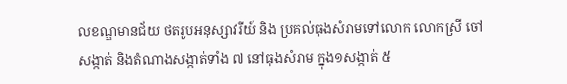លខណ្ឌមានជ័យ ថតរូបអនុស្សាវរីយ៍ និង ប្រគល់ធុងសំរាមទៅលោក លោកស្រី ចៅសង្កាត់ និងតំណាងសង្កាត់ទាំង ៧ នៅធុងសំរាម ក្នុង១សង្កាត់ ៥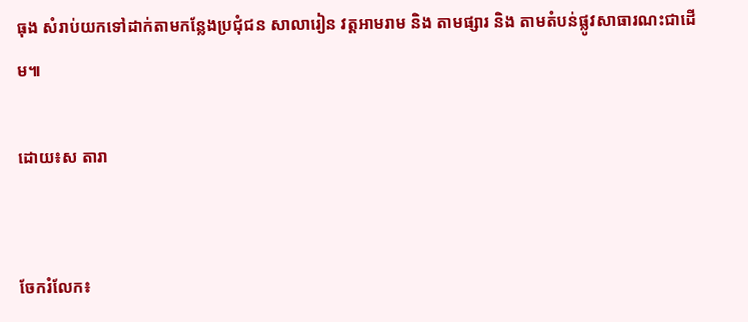ធុង សំរាប់យកទៅដាក់តាមកន្លែងប្រជុំជន សាលារៀន វត្តអាមរាម និង តាមផ្សារ និង តាមតំបន់ផ្លូវសាធារណះជាដើម៕

ដោយ៖ស តារា


ចែករំលែក៖